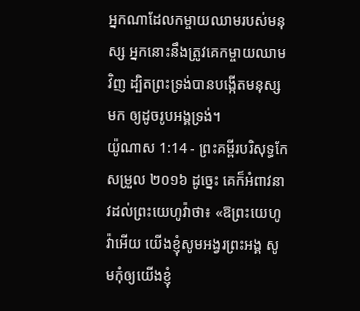អ្នកណាដែលកម្ចាយឈាមរបស់មនុស្ស អ្នកនោះនឹងត្រូវគេកម្ចាយឈាមវិញ ដ្បិតព្រះទ្រង់បានបង្កើតមនុស្សមក ឲ្យដូចរូបអង្គទ្រង់។
យ៉ូណាស 1:14 - ព្រះគម្ពីរបរិសុទ្ធកែសម្រួល ២០១៦ ដូច្នេះ គេក៏អំពាវនាវដល់ព្រះយេហូវ៉ាថា៖ «ឱព្រះយេហូវ៉ាអើយ យើងខ្ញុំសូមអង្វរព្រះអង្គ សូមកុំឲ្យយើងខ្ញុំ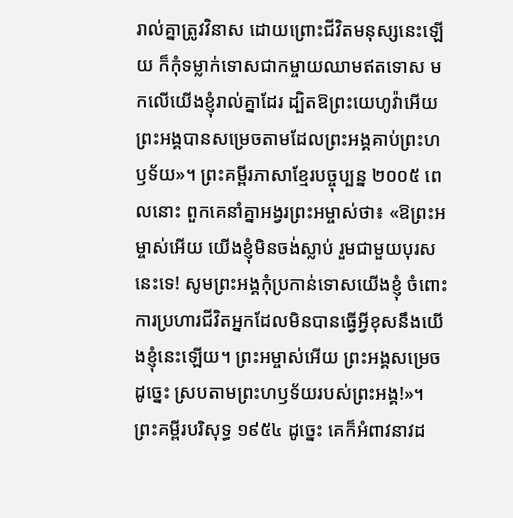រាល់គ្នាត្រូវវិនាស ដោយព្រោះជីវិតមនុស្សនេះឡើយ ក៏កុំទម្លាក់ទោសជាកម្ចាយឈាមឥតទោស មកលើយើងខ្ញុំរាល់គ្នាដែរ ដ្បិតឱព្រះយេហូវ៉ាអើយ ព្រះអង្គបានសម្រេចតាមដែលព្រះអង្គគាប់ព្រះហឫទ័យ»។ ព្រះគម្ពីរភាសាខ្មែរបច្ចុប្បន្ន ២០០៥ ពេលនោះ ពួកគេនាំគ្នាអង្វរព្រះអម្ចាស់ថា៖ «ឱព្រះអម្ចាស់អើយ យើងខ្ញុំមិនចង់ស្លាប់ រួមជាមួយបុរសនេះទេ! សូមព្រះអង្គកុំប្រកាន់ទោសយើងខ្ញុំ ចំពោះការប្រហារជីវិតអ្នកដែលមិនបានធ្វើអ្វីខុសនឹងយើងខ្ញុំនេះឡើយ។ ព្រះអម្ចាស់អើយ ព្រះអង្គសម្រេចដូច្នេះ ស្របតាមព្រះហឫទ័យរបស់ព្រះអង្គ!»។ ព្រះគម្ពីរបរិសុទ្ធ ១៩៥៤ ដូច្នេះ គេក៏អំពាវនាវដ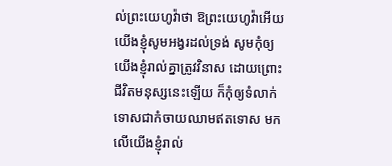ល់ព្រះយេហូវ៉ាថា ឱព្រះយេហូវ៉ាអើយ យើងខ្ញុំសូមអង្វរដល់ទ្រង់ សូមកុំឲ្យយើងខ្ញុំរាល់គ្នាត្រូវវិនាស ដោយព្រោះជីវិតមនុស្សនេះឡើយ ក៏កុំឲ្យទំលាក់ទោសជាកំចាយឈាមឥតទោស មកលើយើងខ្ញុំរាល់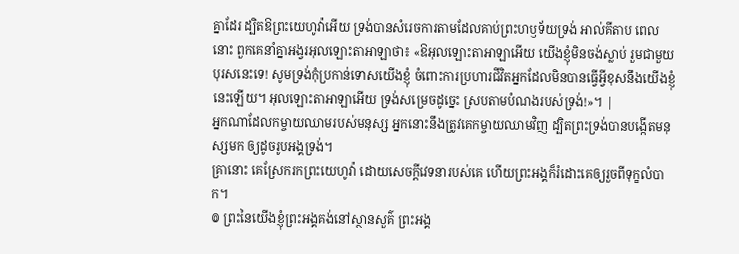គ្នាដែរ ដ្បិតឱព្រះយេហូវ៉ាអើយ ទ្រង់បានសំរេចការតាមដែលគាប់ព្រះហឫទ័យទ្រង់ អាល់គីតាប ពេលនោះ ពួកគេនាំគ្នាអង្វរអុលឡោះតាអាឡាថា៖ «ឱអុលឡោះតាអាឡាអើយ យើងខ្ញុំមិនចង់ស្លាប់ រួមជាមួយបុរសនេះទេ! សូមទ្រង់កុំប្រកាន់ទោសយើងខ្ញុំ ចំពោះការប្រហារជីវិតអ្នកដែលមិនបានធ្វើអ្វីខុសនឹងយើងខ្ញុំនេះឡើយ។ អុលឡោះតាអាឡាអើយ ទ្រង់សម្រេចដូច្នេះ ស្របតាមបំណងរបស់ទ្រង់!»។ |
អ្នកណាដែលកម្ចាយឈាមរបស់មនុស្ស អ្នកនោះនឹងត្រូវគេកម្ចាយឈាមវិញ ដ្បិតព្រះទ្រង់បានបង្កើតមនុស្សមក ឲ្យដូចរូបអង្គទ្រង់។
គ្រានោះ គេស្រែករកព្រះយេហូវ៉ា ដោយសេចក្ដីវេទនារបស់គេ ហើយព្រះអង្គក៏រំដោះគេឲ្យរួចពីទុក្ខលំបាក។
៙ ព្រះនៃយើងខ្ញុំព្រះអង្គគង់នៅស្ថានសួគ៌ ព្រះអង្គ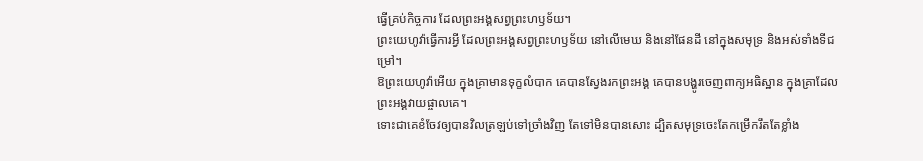ធ្វើគ្រប់កិច្ចការ ដែលព្រះអង្គសព្វព្រះហឫទ័យ។
ព្រះយេហូវ៉ាធ្វើការអ្វី ដែលព្រះអង្គសព្វព្រះហឫទ័យ នៅលើមេឃ និងនៅផែនដី នៅក្នុងសមុទ្រ និងអស់ទាំងទីជម្រៅ។
ឱព្រះយេហូវ៉ាអើយ ក្នុងគ្រាមានទុក្ខលំបាក គេបានស្វែងរកព្រះអង្គ គេបានបង្ហូរចេញពាក្យអធិស្ឋាន ក្នុងគ្រាដែលព្រះអង្គវាយផ្ចាលគេ។
ទោះជាគេខំចែវឲ្យបានវិលត្រឡប់ទៅច្រាំងវិញ តែទៅមិនបានសោះ ដ្បិតសមុទ្រចេះតែកម្រើករឹតតែខ្លាំង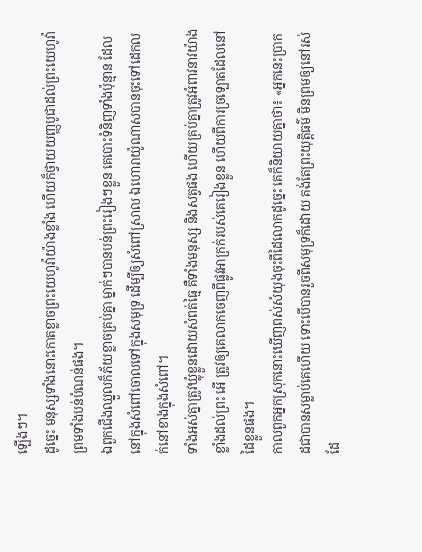ឡើងៗ។
ដូច្នេះ មនុស្សទាំងនោះកោតខ្លាចព្រះយេហូវ៉ាយ៉ាងខ្លាំង ហើយក៏ថ្វាយយញ្ញបូជាដល់ព្រះយេហូវ៉ា ព្រមទាំងបន់បំណន់ផង។
ឯពួកជើងឈ្នួលក៏ភ័យខ្លាចគ្រប់គ្នា ម្នាក់ៗបានបន់ព្រះរៀងៗខ្លួន គេបោះទំនិញទាំងប៉ុន្មាន ដែលនៅក្នុងសំពៅចោលទៅក្នុងសមុទ្រ ដើម្បីឲ្យសំពៅស្រាល ឯហោរាយ៉ូណាសបានចុះទៅដេកលក់នៅខាងក្នុងសំពៅ។
ទាំងអស់គ្នាត្រូវឃ្លុំខ្លួនដោយសំពត់ធ្មៃ គឺទាំងមនុស្ស និងសត្វផង ហើយគ្រប់គ្នាត្រូវអំពាវនាវយ៉ាងខ្លាំងដល់ព្រះ អើ ត្រូវឲ្យគេលាកចេញពីផ្លូវអាក្រក់របស់គេរៀងខ្លួន ហើយពីការច្រឡោតដែលនៅដៃខ្លួនផង។
កាលពួកអ្នកស្រុកនោះឃើញពស់សំយុងចុះពីដៃលោកដូច្នេះ គេក៏និយាយគ្នាថា៖ «អ្នកនេះប្រាកដជាបានសម្លាប់គេហើយ ទោះបើបានរួចពីសមុទ្រក៏ដោយ គង់តែព្រះយុត្តិធម៌ មិនព្រមឲ្យនៅរស់ដែ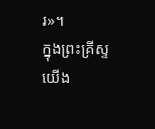រ»។
ក្នុងព្រះគ្រីស្ទយើង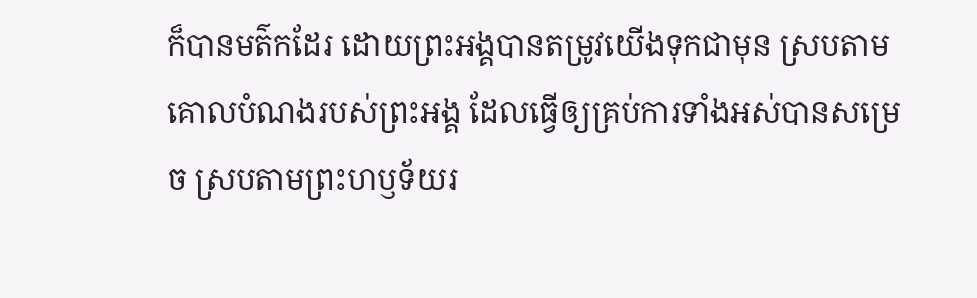ក៏បានមត៌កដែរ ដោយព្រះអង្គបានតម្រូវយើងទុកជាមុន ស្របតាមគោលបំណងរបស់ព្រះអង្គ ដែលធ្វើឲ្យគ្រប់ការទាំងអស់បានសម្រេច ស្របតាមព្រះហឫទ័យរ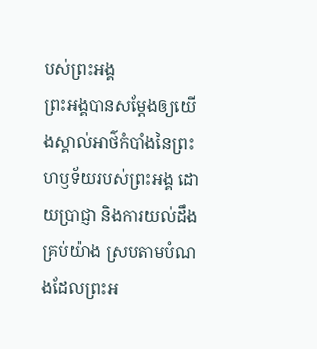បស់ព្រះអង្គ
ព្រះអង្គបានសម្ដែងឲ្យយើងស្គាល់អាថ៌កំបាំងនៃព្រះហឫទ័យរបស់ព្រះអង្គ ដោយប្រាជ្ញា និងការយល់ដឹងគ្រប់យ៉ាង ស្របតាមបំណងដែលព្រះអ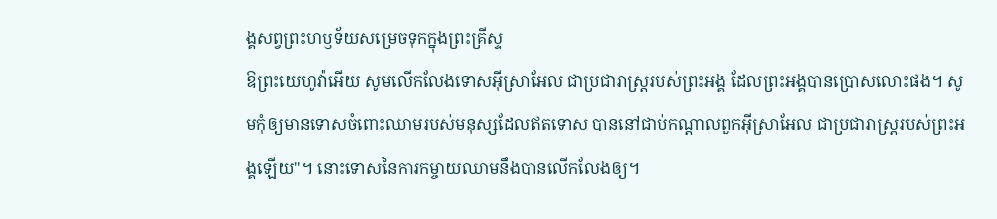ង្គសព្វព្រះហឫទ័យសម្រេចទុកក្នុងព្រះគ្រីស្ទ
ឱព្រះយេហូវ៉ាអើយ សូមលើកលែងទោសអ៊ីស្រាអែល ជាប្រជារាស្ត្ររបស់ព្រះអង្គ ដែលព្រះអង្គបានប្រោសលោះផង។ សូមកុំឲ្យមានទោសចំពោះឈាមរបស់មនុស្សដែលឥតទោស បាននៅជាប់កណ្ដាលពួកអ៊ីស្រាអែល ជាប្រជារាស្ត្ររបស់ព្រះអង្គឡើយ"។ នោះទោសនៃការកម្ចាយឈាមនឹងបានលើកលែងឲ្យ។